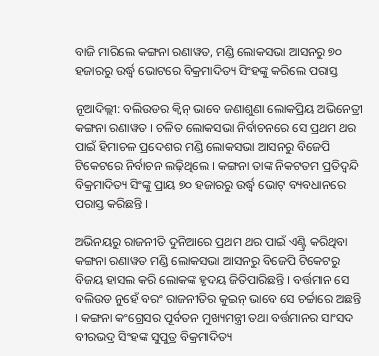ବାଜି ମାରିଲେ କଙ୍ଗନା ରଣାୱତ, ମଣ୍ଡି ଲୋକସଭା ଆସନରୁ ୭୦ ହଜାରରୁ ଉର୍ଦ୍ଧ୍ୱ ଭୋଟରେ ବିକ୍ରମାଦିତ୍ୟ ସିଂହଙ୍କୁ କରିଲେ ପରାସ୍ତ

ନୂଆଦିଲ୍ଲୀ: ବଲିଉଡର କ୍ୱିନ୍ ଭାବେ ଜଣାଶୁଣା ଲୋକପ୍ରିୟ ଅଭିନେତ୍ରୀ କଙ୍ଗନା ରଣାୱତ । ଚଳିତ ଲୋକସଭା ନିର୍ବାଚନରେ ସେ ପ୍ରଥମ ଥର ପାଇଁ ହିମାଚଳ ପ୍ରଦେଶର ମଣ୍ଡି ଲୋକସଭା ଆସନରୁ ବିଜେପି ଟିକେଟରେ ନିର୍ବାଚନ ଲଢ଼ିଥିଲେ । କଙ୍ଗନା ତାଙ୍କ ନିକଟତମ ପ୍ରତିଦ୍ୱନ୍ଦି ବିକ୍ରମାଦିତ୍ୟ ସିଂଙ୍କୁ ପ୍ରାୟ ୭୦ ହଜାରରୁ ଉର୍ଦ୍ଧ୍ୱ ଭୋଟ୍ ବ୍ୟବଧାନରେ ପରାସ୍ତ କରିଛନ୍ତି ।

ଅଭିନୟରୁ ରାଜନୀତି ଦୁନିଆରେ ପ୍ରଥମ ଥର ପାଇଁ ଏଣ୍ଟ୍ରି କରିଥିବା କଙ୍ଗନା ରଣାୱତ ମଣ୍ଡି ଲୋକସଭା ଆସନରୁ ବିଜେପି ଟିକେଟରୁ ବିଜୟ ହାସଲ କରି ଲୋକଙ୍କ ହୃଦୟ ଜିତିପାରିଛନ୍ତି । ବର୍ତ୍ତମାନ ସେ ବଲିଉଡ ନୁହେଁ ବରଂ ରାଜନୀତିର କୁଇନ୍ ଭାବେ ସେ ଚର୍ଚ୍ଚାରେ ଅଛନ୍ତି । କଙ୍ଗନା କଂଗ୍ରେସର ପୂର୍ବତନ ମୁଖ୍ୟମନ୍ତ୍ରୀ ତଥା ବର୍ତ୍ତମାନର ସାଂସଦ ବୀରଭଦ୍ର ସିଂହଙ୍କ ସୁପୁତ୍ର ବିକ୍ରମାଦିତ୍ୟ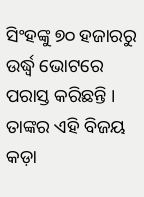ସିଂହଙ୍କୁ ୭୦ ହଜାରରୁ ଉର୍ଦ୍ଧ୍ୱ ଭୋଟରେ ପରାସ୍ତ କରିଛନ୍ତି । ତାଙ୍କର ଏହି ବିଜୟ କଡ଼ା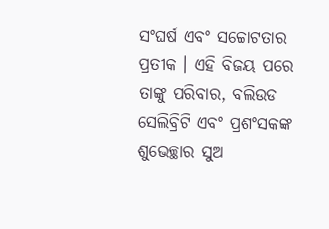ସଂଘର୍ଷ ଏବଂ ସଚ୍ଚୋଟତାର ପ୍ରତୀକ । ଏହି ବିଜୟ ପରେ ତାଙ୍କୁ ପରିବାର, ବଲିଉଡ ସେଲିବ୍ରିଟି ଏବଂ ପ୍ରଶଂସକଙ୍କ ଶୁଭେଚ୍ଛାର ସୁଅ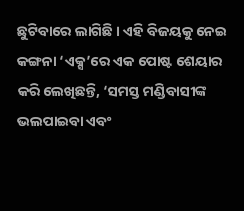ଛୁଟିବାରେ ଲାଗିଛି । ଏହି ବିଜୟକୁ ନେଇ କଙ୍ଗନା ‘ଏକ୍ସ’ରେ ଏକ ପୋଷ୍ଟ ଶେୟାର କରି ଲେଖିଛନ୍ତି, ‘ସମସ୍ତ ମଣ୍ଡିବାସୀଙ୍କ ଭଲପାଇବା ଏବଂ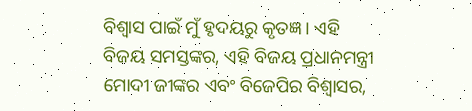ବିଶ୍ୱାସ ପାଇଁ ମୁଁ ହୃଦୟରୁ କୃତଜ୍ଞ । ଏହି ବିଜୟ ସମସ୍ତଙ୍କର, ଏହି ବିଜୟ ପ୍ରଧାନମନ୍ତ୍ରୀ ମୋଦୀ ଜୀଙ୍କର ଏବଂ ବିଜେପିର ବିଶ୍ୱାସର,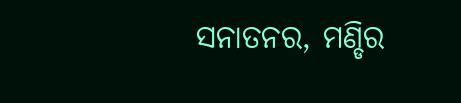ସନାତନର, ମଣ୍ଡିର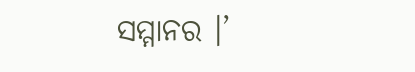ସମ୍ମାନର ।’